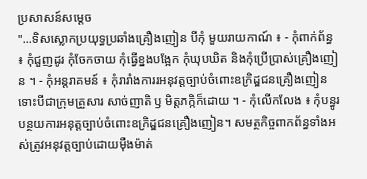ប្រសាសន៍សម្តេច
"...ទិសស្លោកប្រយុទ្ធប្រឆាំងគ្រឿងញៀន បីកុំ មួយរាយកាណ៍ ៖ - កុំពាក់ព័ន្ធ ៖ កុំជួញដូរ កុំចែកចាយ កុំធ្វើខ្នងបង្អែក កុំឃុបឃិត និងកុំប្រើប្រាស់គ្រឿងញៀន ។ - កុំអន្តរាគមន៍ ៖ កុំរារាំងការរអនុវត្តច្បាប់ចំពោះឧក្រិដ្ឌជនគ្រឿងញៀន ទោះបីជាក្រុមគ្រួសារ សាច់ញាតិ ឫ មិត្តភក្កិក៏ដោយ ។ - កុំលើកលែង ៖ កុំបន្ធូរបន្ថយការអនុត្តច្បាប់ចំពោះឧក្រិដ្ឌជនគ្រឿងញៀន។ សមត្ថកិច្ចពាកព័ន្ធទាំងអស់ត្រូវអនុវត្តច្បាប់ដោយមុឺងម៉ាត់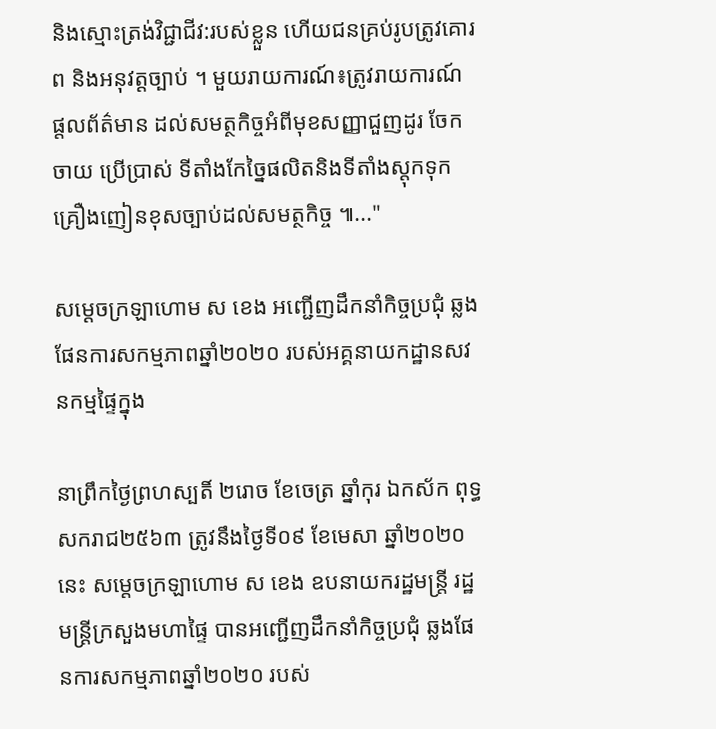និងស្មោះត្រង់វិជ្ជាជីវ:របស់ខ្លួន ហើយជនគ្រប់រូបត្រូវគោរព និងអនុវត្តច្បាប់ ។ មួយរាយការណ៍៖ត្រូវរាយការណ៍ ផ្តលព័ត៌មាន ដល់សមត្ថកិច្ចអំពីមុខសញ្ញាជួញដូរ ចែកចាយ ប្រើប្រាស់ ទីតាំងកែច្នៃផលិតនិងទីតាំងស្តុកទុកគ្រឿងញៀនខុសច្បាប់ដល់សមត្ថកិច្ច ៕..."

សម្តេចក្រឡាហោម ស ខេង អញ្ជើញដឹកនាំកិច្ចប្រជុំ ឆ្លងផែនការសកម្មភាពឆ្នាំ២០២០ របស់អគ្គនាយកដ្ឋានសវនកម្មផ្ទៃក្នុង

នាព្រឹកថ្ងៃព្រហស្បតិ៍ ២រោច ខែចេត្រ ឆ្នាំកុរ ឯកស័ក ពុទ្ធសករាជ២៥៦៣ ត្រូវនឹងថ្ងៃទី០៩ ខែមេសា ឆ្នាំ២០២០នេះ សម្តេចក្រឡាហោម ស ខេង ឧបនាយករដ្ឋមន្ត្រី រដ្ឋមន្ត្រីក្រសួងមហាផ្ទៃ បានអញ្ជើញដឹកនាំកិច្ចប្រជុំ ឆ្លងផែនការសកម្មភាពឆ្នាំ២០២០ របស់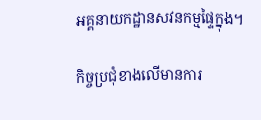អគ្គនាយកដ្ឋានសវនកម្មផ្ទៃក្នុង។

កិច្ចប្រជុំខាងលើមានការ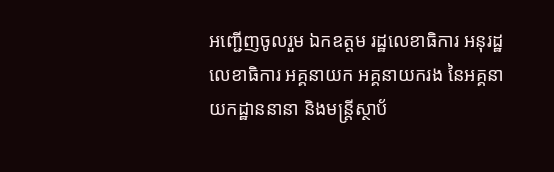អញ្ជើញចូលរួម ឯកឧត្តម រដ្ឋលេខាធិការ អនុរដ្ឋលេខាធិការ អគ្គនាយក អគ្គនាយករង នៃអគ្គនាយកដ្ឋាននានា និងមន្ត្រីស្ថាប័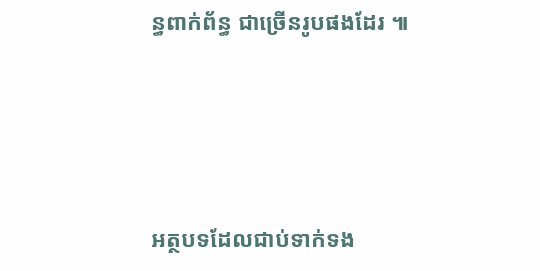ន្ធពាក់ព័ន្ធ ជាច្រើនរូបផងដែរ ៕




អត្ថបទដែលជាប់ទាក់ទង